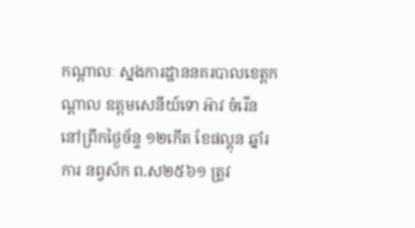កណ្តាលៈ ស្នងការដ្ឋាននគរបាលខេត្តកណ្តាល ឧត្តមសេនីយ៍ទោ អ៑ាវ ចំរើន នៅព្រឹកថ្ងៃច័ន្ទ ១២កើត ខែផល្គុន ឆ្នាំរការ នព្វស័ក ព.ស២៥៦១ ត្រូវ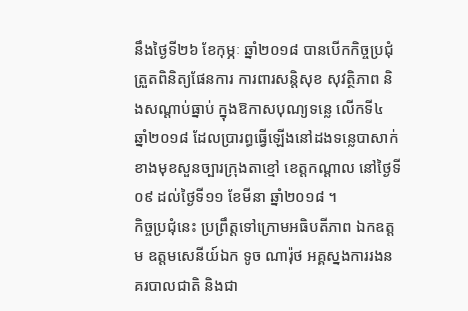នឹងថ្ងៃទី២៦ ខែកុម្ភៈ ឆ្នាំ២០១៨ បានបើកកិច្ចប្រជុំត្រួតពិនិត្យផែនការ ការពារសន្តិសុខ សុវត្ថិភាព និងសណ្តាប់ធ្នាប់ ក្នុងឱកាសបុណ្យទន្លេ លើកទី៤ ឆ្នាំ២០១៨ ដែលប្រារព្ធធ្វើឡើងនៅដងទន្លេបាសាក់ ខាងមុខសួនច្បារក្រុងតាខ្មៅ ខេត្តកណ្តាល នៅថ្ងៃទី០៩ ដល់ថ្ងៃទី១១ ខែមីនា ឆ្នាំ២០១៨ ។
កិច្ចប្រជុំនេះ ប្រព្រឹត្តទៅក្រោមអធិបតីភាព ឯកឧត្តម ឧត្តមសេនីយ៍ឯក ទូច ណារ៉ុថ អគ្គស្នងការរងនគរបាលជាតិ និងជា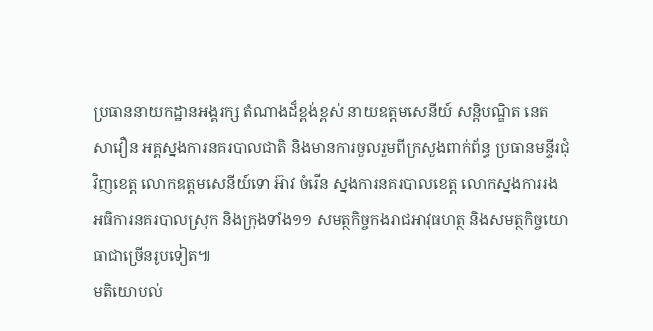ប្រធាននាយកដ្ឋានអង្គរក្ស តំណាងដ៏ខ្ពង់ខ្ពស់ នាយឧត្តមសេនីយ៍ សន្តិបណ្ឌិត នេត សាវឿន អគ្គស្នងការនគរបាលជាតិ និងមានការចួលរួមពីក្រសួងពាក់ព័ន្ធ ប្រធានមន្ទីរជុំវិញខេត្ត លោកឧត្តមសេនីយ៍ទោ អ៊ាវ ចំរើន ស្នងការនគរបាលខេត្ត លោកស្នងការរង អធិការនគរបាលស្រុក និងក្រុងទាំង១១ សមត្ថកិច្ចកងរាជអាវុធហត្ថ និងសមត្ថកិច្ចយោធាជាច្រើនរូបទៀត៕
មតិយោបល់